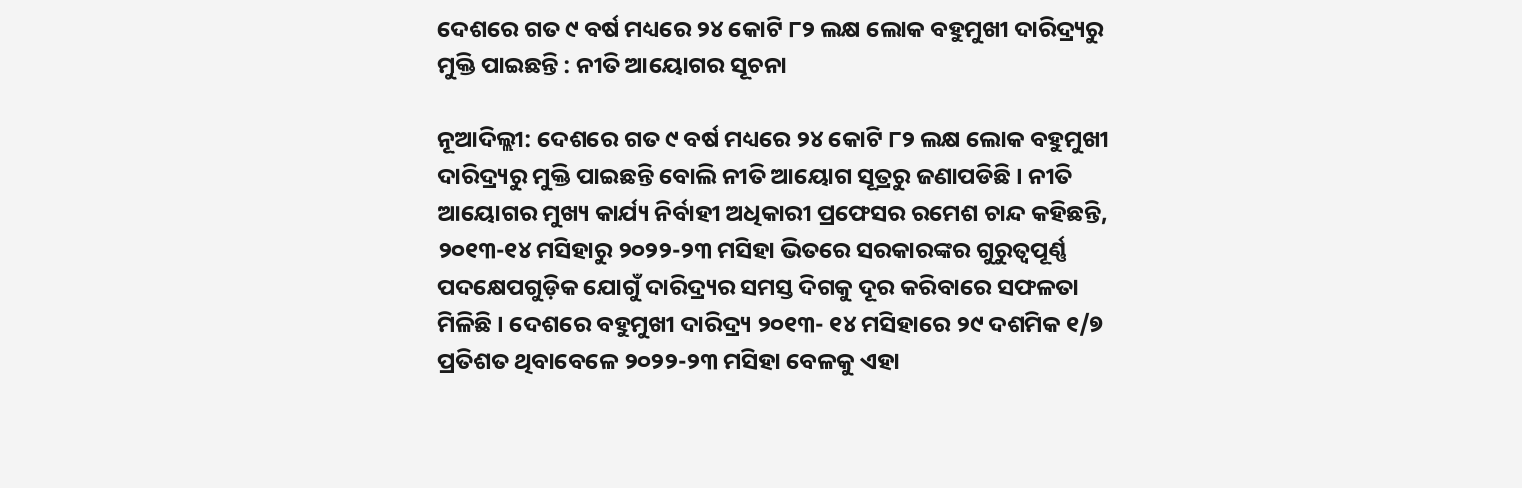ଦେଶରେ ଗତ ୯ ବର୍ଷ ମଧ୍ୟରେ ୨୪ କୋଟି ୮୨ ଲକ୍ଷ ଲୋକ ବହୁମୁଖୀ ଦାରିଦ୍ର୍ୟରୁ ମୁକ୍ତି ପାଇଛନ୍ତି : ନୀତି ଆୟୋଗର ସୂଚନା

ନୂଆଦିଲ୍ଲୀ: ଦେଶରେ ଗତ ୯ ବର୍ଷ ମଧ୍ୟରେ ୨୪ କୋଟି ୮୨ ଲକ୍ଷ ଲୋକ ବହୁମୁଖୀ ଦାରିଦ୍ର୍ୟରୁ ମୁକ୍ତି ପାଇଛନ୍ତି ବୋଲି ନୀତି ଆୟୋଗ ସୂତ୍ରରୁ ଜଣାପଡିଛି । ନୀତି ଆୟୋଗର ମୁଖ୍ୟ କାର୍ଯ୍ୟ ନିର୍ବାହୀ ଅଧିକାରୀ ପ୍ରଫେସର ରମେଶ ଚାନ୍ଦ କହିଛନ୍ତି, ୨୦୧୩-୧୪ ମସିହାରୁ ୨୦୨୨-୨୩ ମସିହା ଭିତରେ ସରକାରଙ୍କର ଗୁରୁତ୍ୱପୂର୍ଣ୍ଣ ପଦକ୍ଷେପଗୁଡ଼ିକ ଯୋଗୁଁ ଦାରିଦ୍ର୍ୟର ସମସ୍ତ ଦିଗକୁ ଦୂର କରିବାରେ ସଫଳତା ମିଳିଛି । ଦେଶରେ ବହୁମୁଖୀ ଦାରିଦ୍ର୍ୟ ୨୦୧୩- ୧୪ ମସିହାରେ ୨୯ ଦଶମିକ ୧/୭ ପ୍ରତିଶତ ଥିବାବେଳେ ୨୦୨୨-୨୩ ମସିହା ବେଳକୁ ଏହା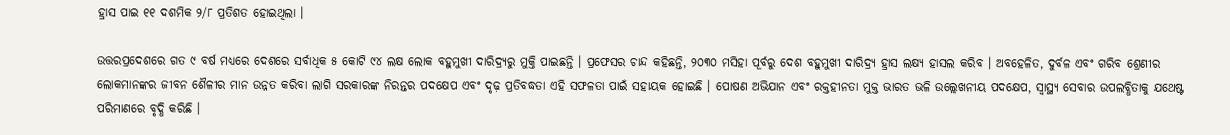ହ୍ରାସ ପାଇ ୧୧ ଦଶମିକ ୨/୮ ପ୍ରତିଶତ ହୋଇଥିଲା ।

ଉତ୍ତରପ୍ରଦେଶରେ ଗତ ୯ ବର୍ଷ ମଧ୍ୟରେ ଦେଶରେ ସର୍ବାଧିକ ୫ କୋଟି ୯୪ ଲକ୍ଷ ଲୋକ ବହୁମୁଖୀ ଦାରିଦ୍ର୍ୟରୁ ମୁକ୍ତି ପାଇଛନ୍ତି । ପ୍ରଫେସର ଚାନ୍ଦ କହିଛନ୍ତି, ୨୦୩୦ ମସିହା ପୂର୍ବରୁ ଦେଶ ବହୁମୁଖୀ ଦାରିଦ୍ର୍ୟ ହ୍ରାସ ଲକ୍ଷ୍ୟ ହାସଲ କରିବ । ଅବହେଳିତ, ଦୁର୍ବଳ ଏବଂ ଗରିବ ଶ୍ରେଣୀର ଲୋକମାନଙ୍କର ଜୀବନ ଶୈଳୀର ମାନ ଉନ୍ନତ କରିବା ଲାଗି ସରକାରଙ୍କ ନିରନ୍ତର ପଦକ୍ଷେପ ଏବଂ ଦୃଢ଼ ପ୍ରତିବଦ୍ଧତା ଏହି ସଫଳତା ପାଇଁ ସହାୟକ ହୋଇଛି । ପୋଷଣ ଅଭିଯାନ ଏବଂ ରକ୍ତହୀନତା ମୁକ୍ତ ଭାରତ ଭଳି ଉଲ୍ଲେଖନୀୟ ପଦକ୍ଷେପ, ସ୍ୱାସ୍ଥ୍ୟ ସେବାର ଉପଲବ୍ଧିତାକୁ ଯଥେଷ୍ଟ ପରିମାଣରେ ବୃଦ୍ଧି କରିଛି ।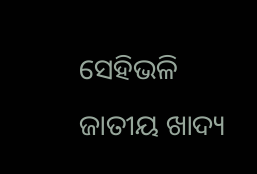ସେହିଭଳି ଜାତୀୟ ଖାଦ୍ୟ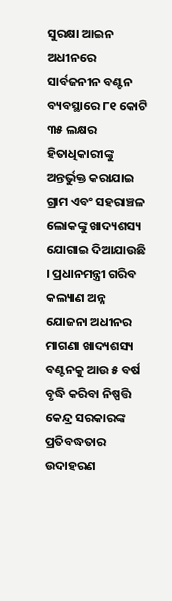ସୁରକ୍ଷା ଆଇନ ଅଧୀନରେ ସାର୍ବଜନୀନ ବଣ୍ଟନ ବ୍ୟବସ୍ଥାରେ ୮୧ କୋଟି ୩୫ ଲକ୍ଷର ହିତାଧିକାରୀଙ୍କୁ ଅନ୍ତର୍ଭୁକ୍ତ କରାଯାଇ ଗ୍ରାମ ଏବଂ ସହରାଞ୍ଚଳ ଲୋକଙ୍କୁ ଖାଦ୍ୟଶସ୍ୟ ଯୋଗାଇ ଦିଆଯାଉଛି । ପ୍ରଧାନମନ୍ତ୍ରୀ ଗରିବ କଲ୍ୟାଣ ଅନ୍ନ ଯୋଜନା ଅଧୀନର ମାଗଣା ଖାଦ୍ୟଶସ୍ୟ ବଣ୍ଟନକୁ ଆଉ ୫ ବର୍ଷ ବୃଦ୍ଧି କରିବା ନିଷ୍ପତ୍ତି କେନ୍ଦ୍ର ସରକାରଙ୍କ ପ୍ରତିବଦ୍ଧତାର ଉଦାହରଣ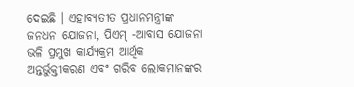ଦେଇଛି । ଏହାବ୍ୟତୀତ ପ୍ରଧାନମନ୍ତ୍ରୀଙ୍କ ଜନଧନ ଯୋଜନା, ପିଏମ୍‍ -ଆବାସ ଯୋଜନା ଭଳି ପ୍ରମୁଖ କାର୍ଯ୍ୟକ୍ରମ ଆର୍ଥିକ ଅନ୍ତର୍ଭୁକ୍ତୀକରଣ ଏବଂ ଗରିବ ଲୋକମାନଙ୍କର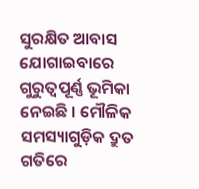ସୁରକ୍ଷିତ ଆବାସ ଯୋଗାଇବାରେ ଗୁରୁତ୍ୱପୂର୍ଣ୍ଣ ଭୂମିକା ନେଇଛି । ମୌଳିକ ସମସ୍ୟାଗୁଡ଼ିକ ଦ୍ରୁତ ଗତିରେ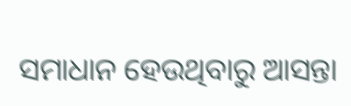ସମାଧାନ ହେଉଥିବାରୁ ଆସନ୍ତା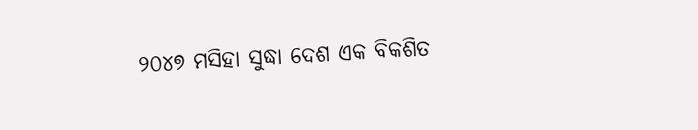୨୦୪୭ ମସିହା ସୁଦ୍ଧା ଦେଶ ଏକ ବିକଶିତ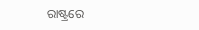ରାଷ୍ଟ୍ରରେ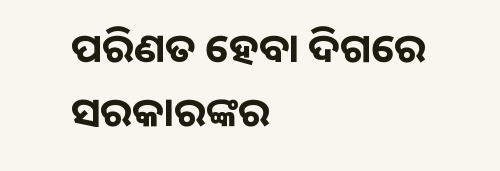ପରିଣତ ହେବା ଦିଗରେ ସରକାରଙ୍କର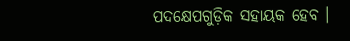ପଦକ୍ଷେପଗୁଡ଼ିକ ସହାୟକ ହେବ ।